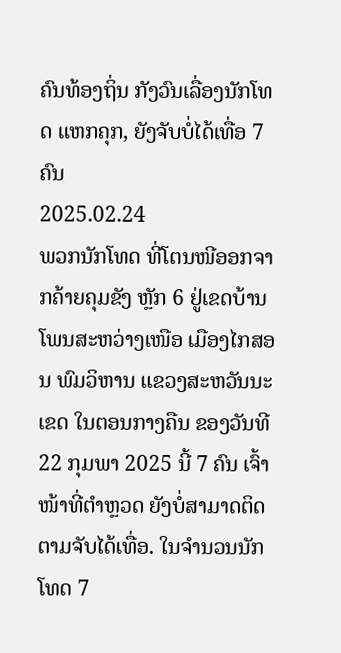ຄົນທ້ອງຖິ່ນ ກັງວົນເລື່ອງນັກໂທດ ແຫກຄຸກ, ຍັງຈັບບໍ່ໄດ້ເທື່ອ 7 ຄົນ
2025.02.24
ພວກນັກໂທດ ທີ່ໂຕນໜີອອກຈາກຄ້າຍຄຸມຂັງ ຫຼັກ 6 ຢູ່ເຂດບ້ານໂພນສະຫວ່າງເໜືອ ເມືອງໄກສອນ ພົມວິຫານ ແຂວງສະຫວັນນະເຂດ ໃນຕອນກາງຄືນ ຂອງວັນທີ 22 ກຸມພາ 2025 ນີ້ 7 ຄົນ ເຈົ້າໜ້າທີ່ຕໍາຫຼວດ ຍັງບໍ່ສາມາດຕິດຕາມຈັບໄດ້ເທື່ອ. ໃນຈໍານວນນັກໂທດ 7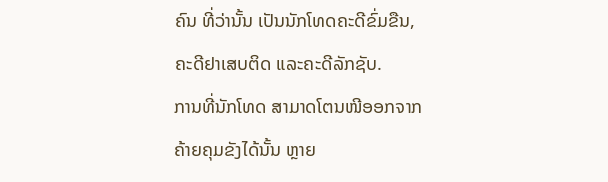ຄົນ ທີ່ວ່ານັ້ນ ເປັນນັກໂທດຄະດີຂົ່ມຂືນ, ຄະດີຢາເສບຕິດ ແລະຄະດີລັກຊັບ.
ການທີ່ນັກໂທດ ສາມາດໂຕນໜີອອກຈາກຄ້າຍຄຸມຂັງໄດ້ນັ້ນ ຫຼາຍ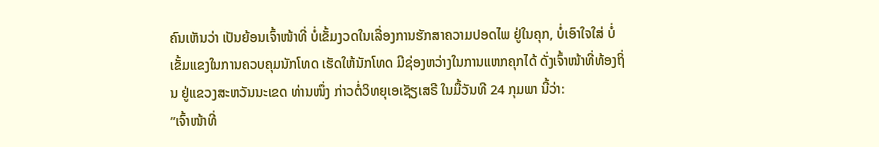ຄົນເຫັນວ່າ ເປັນຍ້ອນເຈົ້າໜ້າທີ່ ບໍ່ເຂັ້ມງວດໃນເລື່ອງການຮັກສາຄວາມປອດໄພ ຢູ່ໃນຄຸກ, ບໍ່ເອົາໃຈໃສ່ ບໍ່ເຂັ້ມແຂງໃນການຄວບຄຸມນັກໂທດ ເຮັດໃຫ້ນັກໂທດ ມີຊ່ອງຫວ່າງໃນການແຫກຄຸກໄດ້ ດັ່ງເຈົ້າໜ້າທີ່ທ້ອງຖິ່ນ ຢູ່ແຂວງສະຫວັນນະເຂດ ທ່ານໜຶ່ງ ກ່າວຕໍ່ວິທຍຸເອເຊັຽເສຣີ ໃນມື້ວັນທີ 24 ກຸມພາ ນີ້ວ່າ:
”ເຈົ້າໜ້າທີ່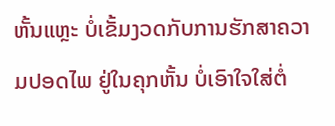ຫັ້ນແຫຼະ ບໍ່ເຂັ້ມງວດກັບການຮັກສາຄວາມປອດໄພ ຢູ່ໃນຄຸກຫັ້ນ ບໍ່ເອົາໃຈໃສ່ຕໍ່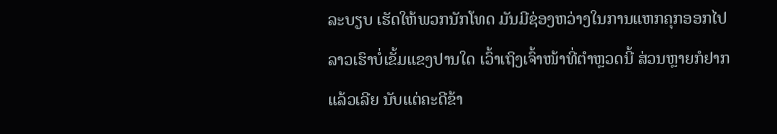ລະບຽບ ເຮັດໃຫ້ພວກນັກໂທດ ມັນມີຊ່ອງຫວ່າງໃນການແຫກຄຸກອອກໄປ ລາວເຮົາບໍ່ເຂັ້ມແຂງປານໃດ ເວົ້າເຖິງເຈົ້າໜ້າທີ່ຕໍາຫຼວດນີ້ ສ່ວນຫຼາຍກໍຢາກແລ້ວເລີຍ ນັບແຕ່ຄະດີຂ້າ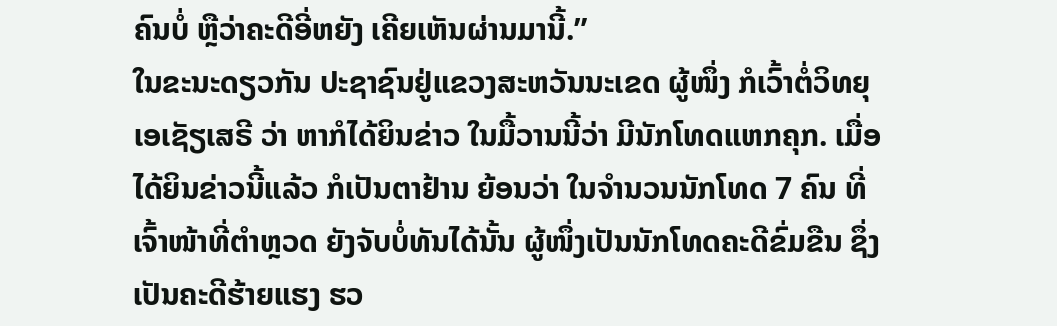ຄົນບໍ່ ຫຼືວ່າຄະດີອີ່ຫຍັງ ເຄີຍເຫັນຜ່ານມານີ້.”
ໃນຂະນະດຽວກັນ ປະຊາຊົນຢູ່ແຂວງສະຫວັນນະເຂດ ຜູ້ໜຶ່ງ ກໍເວົ້າຕໍ່ວິທຍຸເອເຊັຽເສຣີ ວ່າ ຫາກໍໄດ້ຍິນຂ່າວ ໃນມື້ວານນີ້ວ່າ ມີນັກໂທດແຫກຄຸກ. ເມື່ອໄດ້ຍິນຂ່າວນີ້ແລ້ວ ກໍເປັນຕາຢ້ານ ຍ້ອນວ່າ ໃນຈໍານວນນັກໂທດ 7 ຄົນ ທີ່ເຈົ້າໜ້າທີ່ຕໍາຫຼວດ ຍັງຈັບບໍ່ທັນໄດ້ນັ້ນ ຜູ້ໜຶ່ງເປັນນັກໂທດຄະດີຂົ່ມຂືນ ຊຶ່ງເປັນຄະດີຮ້າຍແຮງ ຮວ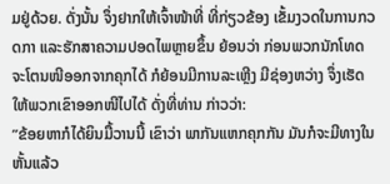ມຢູ່ດ້ວຍ. ດັ່ງນັ້ນ ຈຶ່ງຢາກໃຫ້ເຈົ້າໜ້າທີ່ ທີ່ກ່ຽວຂ້ອງ ເຂັ້ມງວດໃນການກວດກາ ແລະຮັກສາຄວາມປອດໄພຫຼາຍຂຶ້ນ ຍ້ອນວ່າ ກ່ອນພວກນັກໂທດ ຈະໂຕນໜີອອກຈາກຄຸກໄດ້ ກໍຍ້ອນມີການລະເຫຼີງ ມີຊ່ອງຫວ່າງ ຈຶ່ງເຮັດໃຫ້ພວກເຂົາອອກໜີໄປໄດ້ ດັ່ງທີ່ທ່ານ ກ່າວວ່າ:
”ຂ້ອຍຫາກໍໄດ້ຍິນມື້ວານນີ້ ເຂົາວ່າ ພາກັນແຫກຄຸກກັນ ມັນກໍຈະມີທາງໃນຫັ້ນແລ້ວ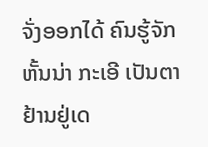ຈັ່ງອອກໄດ້ ຄົນຮູ້ຈັກຫັ້ນນ່າ ກະເອີ ເປັນຕາຢ້ານຢູ່ເດ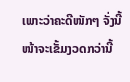ເພາະວ່າຄະດີໜັກໆ ຈັ່ງນີ້ໜ້າຈະເຂັ້ມງວດກວ່ານີ້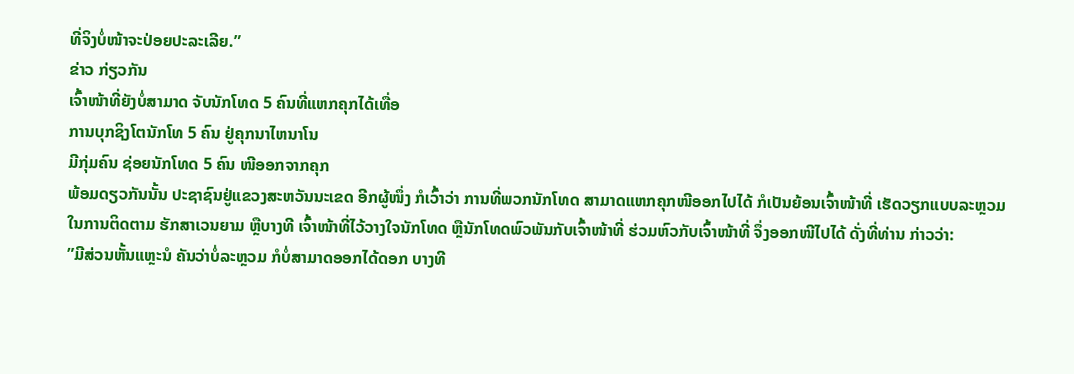ທີ່ຈິງບໍ່ໜ້າຈະປ່ອຍປະລະເລີຍ.”
ຂ່າວ ກ່ຽວກັນ
ເຈົ້າໜ້າທີ່ຍັງບໍ່ສາມາດ ຈັບນັກໂທດ 5 ຄົນທີ່ແຫກຄຸກໄດ້ເທື່ອ
ການບຸກຊິງໂຕນັກໂທ 5 ຄົນ ຢູ່ຄຸກນາໄຫນາໂນ
ມີກຸ່ມຄົນ ຊ່ອຍນັກໂທດ 5 ຄົນ ໜີອອກຈາກຄຸກ
ພ້ອມດຽວກັນນັ້ນ ປະຊາຊົນຢູ່ແຂວງສະຫວັນນະເຂດ ອີກຜູ້ໜຶ່ງ ກໍເວົ້າວ່າ ການທີ່ພວກນັກໂທດ ສາມາດແຫກຄຸກໜີອອກໄປໄດ້ ກໍເປັນຍ້ອນເຈົ້າໜ້າທີ່ ເຮັດວຽກແບບລະຫຼວມ ໃນການຕິດຕາມ ຮັກສາເວນຍາມ ຫຼືບາງທີ ເຈົ້າໜ້າທີ່ໄວ້ວາງໃຈນັກໂທດ ຫຼືນັກໂທດພົວພັນກັບເຈົ້າໜ້າທີ່ ຮ່ວມຫົວກັບເຈົ້າໜ້າທີ່ ຈຶ່ງອອກໜີໄປໄດ້ ດັ່ງທີ່ທ່ານ ກ່າວວ່າ:
”ມີສ່ວນຫັ້ນແຫຼະນໍ ຄັນວ່າບໍ່ລະຫຼວມ ກໍບໍ່ສາມາດອອກໄດ້ດອກ ບາງທີ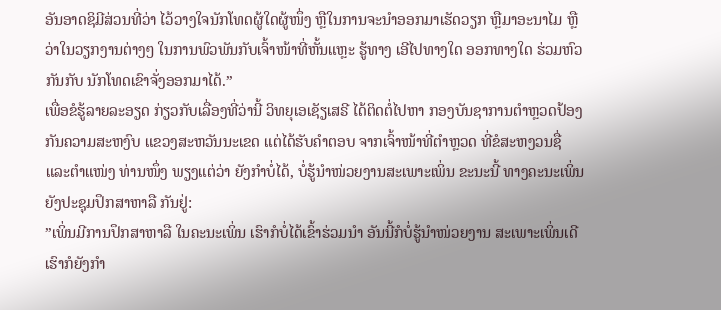ອັນອາດຊິມີສ່ວນທີ່ວ່າ ໄວ້ວາງໃຈນັກໂທດຜູ້ໃດຜູ້ໜຶ່ງ ຫຼືໃນການຈະນໍາອອກມາເຮັດວຽກ ຫຼືມາອະນາໄມ ຫຼືວ່າໃນວຽກງານຕ່າງໆ ໃນການພົວພັນກັບເຈົ້າໜ້າທີ່ຫັ້ນແຫຼະ ຮູ້ທາງ ເອີໄປທາງໃດ ອອກທາງໃດ ຮ່ວມຫົວກັນກັບ ນັກໂທດເຂົາຈັ່ງອອກມາໄດ້.”
ເພື່ອຂໍຮູ້ລາຍລະອຽດ ກ່ຽວກັບເລື່ອງທີ່ວ່ານີ້ ວິທຍຸເອເຊັຽເສຣີ ໄດ້ຕິດຕໍ່ໄປຫາ ກອງບັນຊາການຕໍາຫຼວດປ້ອງກັນຄວາມສະຫງົບ ແຂວງສະຫວັນນະເຂດ ແຕ່ໄດ້ຮັບຄໍາຕອບ ຈາກເຈົ້າໜ້າທີ່ຕໍາຫຼວດ ທີ່ຂໍສະຫງວນຊື່ ແລະຕໍາແໜ່ງ ທ່ານໜຶ່ງ ພຽງແຕ່ວ່າ ຍັງກໍາບໍ່ໄດ້, ບໍ່ຮູ້ນໍາໜ່ວຍງານສະເພາະເພິ່ນ ຂະນະນີ້ ທາງຄະນະເພິ່ນ ຍັງປະຊຸມປຶກສາຫາລື ກັນຢູ່:
”ເພິ່ນມີການປຶກສາຫາລື ໃນຄະນະເພິ່ນ ເຮົາກໍບໍ່ໄດ້ເຂົ້າຮ່ວມນໍາ ອັນນີ້ກໍບໍ່ຮູ້ນໍາໜ່ວຍງານ ສະເພາະເພິ່ນເດີ ເຮົາກໍຍັງກໍາ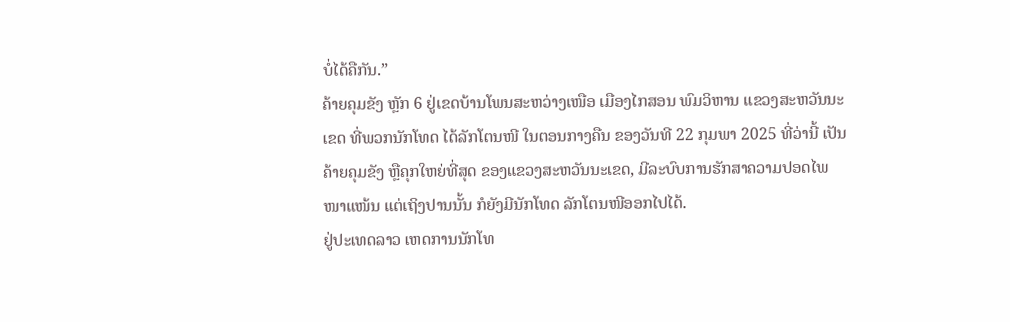ບໍ່ໄດ້ຄືກັນ.”
ຄ້າຍຄຸມຂັງ ຫຼັກ 6 ຢູ່ເຂດບ້ານໂພນສະຫວ່າງເໜືອ ເມືອງໄກສອນ ພົມວິຫານ ແຂວງສະຫວັນນະເຂດ ທີ່ພວກນັກໂທດ ໄດ້ລັກໂຕນໜີ ໃນຕອນກາງຄືນ ຂອງວັນທີ 22 ກຸມພາ 2025 ທີ່ວ່ານີ້ ເປັນຄ້າຍຄຸມຂັງ ຫຼືຄຸກໃຫຍ່ທີ່ສຸດ ຂອງແຂວງສະຫວັນນະເຂດ, ມີລະບົບການຮັກສາຄວາມປອດໄພ ໜາແໜ້ນ ແຕ່ເຖິງປານນັ້ນ ກໍຍັງມີນັກໂທດ ລັກໂຕນໜີອອກໄປໄດ້.
ຢູ່ປະເທດລາວ ເຫດການນັກໂທ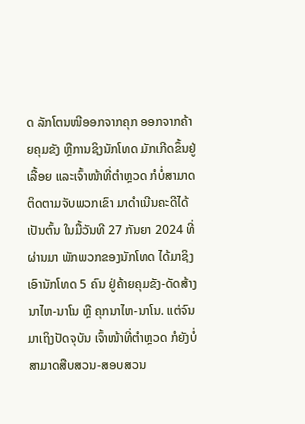ດ ລັກໂຕນໜີອອກຈາກຄຸກ ອອກຈາກຄ້າຍຄຸມຂັງ ຫຼືການຊິງນັກໂທດ ມັກເກີດຂຶ້ນຢູ່ເລື້ອຍ ແລະເຈົ້າໜ້າທີ່ຕໍາຫຼວດ ກໍບໍ່ສາມາດຕິດຕາມຈັບພວກເຂົາ ມາດໍາເນີນຄະດີໄດ້ ເປັນຕົ້ນ ໃນມື້ວັນທີ 27 ກັນຍາ 2024 ທີ່ຜ່ານມາ ພັກພວກຂອງນັກໂທດ ໄດ້ມາຊິງເອົານັກໂທດ 5 ຄົນ ຢູ່ຄ້າຍຄຸມຂັງ-ດັດສ້າງ ນາໄຫ-ນາໂນ ຫຼື ຄຸກນາໄຫ-ນາໂນ. ແຕ່ຈົນມາເຖິງປັດຈຸບັນ ເຈົ້າໜ້າທີ່ຕໍາຫຼວດ ກໍຍັງບໍ່ສາມາດສືບສວນ-ສອບສວນ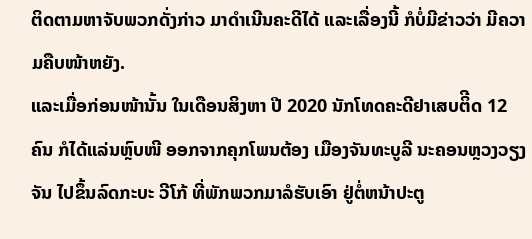ຕິດຕາມຫາຈັບພວກດັ່ງກ່າວ ມາດໍາເນີນຄະດີໄດ້ ແລະເລື່ອງນີ້ ກໍບໍ່ມີຂ່າວວ່າ ມີຄວາມຄືບໜ້າຫຍັງ.
ແລະເມື່ອກ່ອນໜ້ານັ້ນ ໃນເດືອນສິງຫາ ປີ 2020 ນັກໂທດຄະດີຢາເສບຕິີດ 12 ຄົນ ກໍໄດ້ແລ່ນຫຼົບໜີ ອອກຈາກຄຸກໂພນຕ້ອງ ເມືອງຈັນທະບູລີ ນະຄອນຫຼວງວຽງຈັນ ໄປຂຶ້ນລົດກະບະ ວີໂກ້ ທີ່ພັກພວກມາລໍຮັບເອົາ ຢູ່ຕໍ່ຫນ້າປະຕູ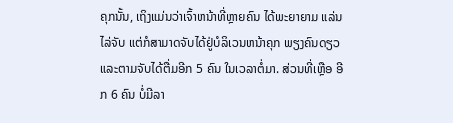ຄຸກນັ້ນ, ເຖິງແມ່ນວ່າເຈົ້າຫນ້າທີ່ຫຼາຍຄົນ ໄດ້ພະຍາຍາມ ແລ່ນໄລ່ຈັບ ແຕ່ກໍສາມາດຈັບໄດ້ຢູ່ບໍລິເວນຫນ້າຄຸກ ພຽງຄົນດຽວ ແລະຕາມຈັບໄດ້ຕື່ມອີກ 5 ຄົນ ໃນເວລາຕໍ່ມາ. ສ່ວນທີ່ເຫຼືອ ອີກ 6 ຄົນ ບໍ່ມີລາ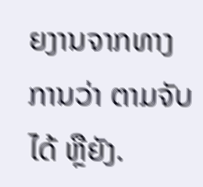ຍງານຈາກທາງການວ່າ ຕາມຈັບໄດ້ ຫຼືຍັງ.